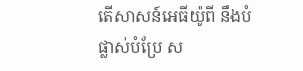តើសាសន៍អេធីយ៉ូពី នឹងបំផ្លាស់បំប្រែ ស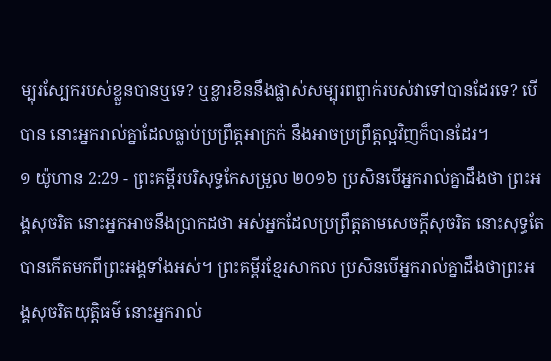ម្បុរស្បែករបស់ខ្លួនបានឬទេ? ឬខ្លារខិននឹងផ្លាស់សម្បុរពព្លាក់របស់វាទៅបានដែរទេ? បើបាន នោះអ្នករាល់គ្នាដែលធ្លាប់ប្រព្រឹត្តអាក្រក់ នឹងអាចប្រព្រឹត្តល្អវិញក៏បានដែរ។
១ យ៉ូហាន 2:29 - ព្រះគម្ពីរបរិសុទ្ធកែសម្រួល ២០១៦ ប្រសិនបើអ្នករាល់គ្នាដឹងថា ព្រះអង្គសុចរិត នោះអ្នកអាចនឹងប្រាកដថា អស់អ្នកដែលប្រព្រឹត្តតាមសេចក្ដីសុចរិត នោះសុទ្ធតែបានកើតមកពីព្រះអង្គទាំងអស់។ ព្រះគម្ពីរខ្មែរសាកល ប្រសិនបើអ្នករាល់គ្នាដឹងថាព្រះអង្គសុចរិតយុត្តិធម៌ នោះអ្នករាល់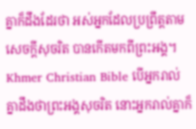គ្នាក៏ដឹងដែរថា អស់អ្នកដែលប្រព្រឹត្តតាមសេចក្ដីសុចរិត បានកើតមកពីព្រះអង្គ។ Khmer Christian Bible បើអ្នករាល់គ្នាដឹងថាព្រះអង្គសុចរិត នោះអ្នករាល់គ្នាក៏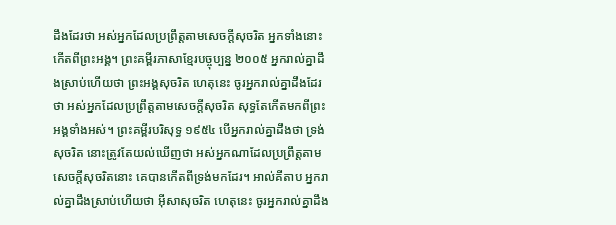ដឹងដែរថា អស់អ្នកដែលប្រព្រឹត្ដតាមសេចក្ដីសុចរិត អ្នកទាំងនោះកើតពីព្រះអង្គ។ ព្រះគម្ពីរភាសាខ្មែរបច្ចុប្បន្ន ២០០៥ អ្នករាល់គ្នាដឹងស្រាប់ហើយថា ព្រះអង្គសុចរិត ហេតុនេះ ចូរអ្នករាល់គ្នាដឹងដែរថា អស់អ្នកដែលប្រព្រឹត្តតាមសេចក្ដីសុចរិត សុទ្ធតែកើតមកពីព្រះអង្គទាំងអស់។ ព្រះគម្ពីរបរិសុទ្ធ ១៩៥៤ បើអ្នករាល់គ្នាដឹងថា ទ្រង់សុចរិត នោះត្រូវតែយល់ឃើញថា អស់អ្នកណាដែលប្រព្រឹត្តតាមសេចក្ដីសុចរិតនោះ គេបានកើតពីទ្រង់មកដែរ។ អាល់គីតាប អ្នករាល់គ្នាដឹងស្រាប់ហើយថា អ៊ីសាសុចរិត ហេតុនេះ ចូរអ្នករាល់គ្នាដឹង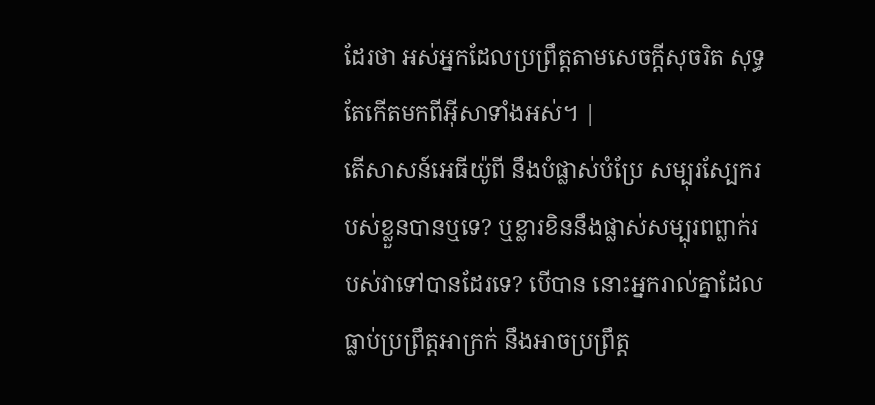ដែរថា អស់អ្នកដែលប្រព្រឹត្ដតាមសេចក្ដីសុចរិត សុទ្ធតែកើតមកពីអ៊ីសាទាំងអស់។ |
តើសាសន៍អេធីយ៉ូពី នឹងបំផ្លាស់បំប្រែ សម្បុរស្បែករបស់ខ្លួនបានឬទេ? ឬខ្លារខិននឹងផ្លាស់សម្បុរពព្លាក់របស់វាទៅបានដែរទេ? បើបាន នោះអ្នករាល់គ្នាដែលធ្លាប់ប្រព្រឹត្តអាក្រក់ នឹងអាចប្រព្រឹត្ត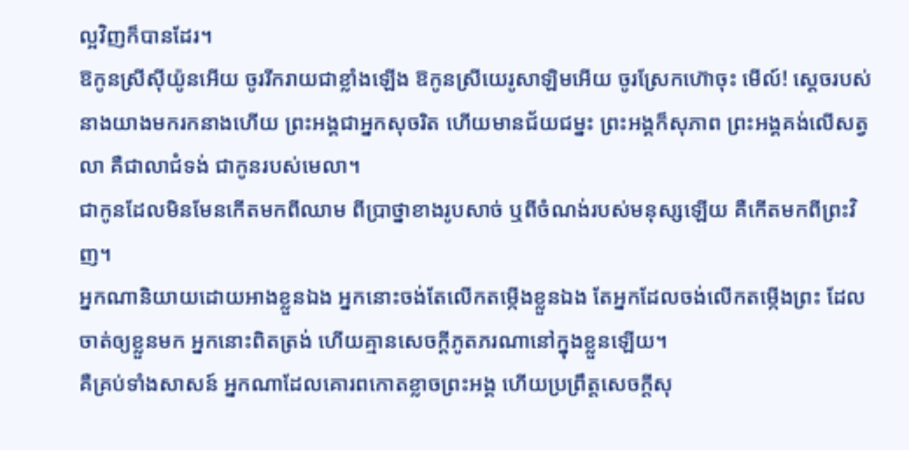ល្អវិញក៏បានដែរ។
ឱកូនស្រីស៊ីយ៉ូនអើយ ចូររីករាយជាខ្លាំងឡើង ឱកូនស្រីយេរូសាឡិមអើយ ចូរស្រែកហ៊ោចុះ មើល៍! ស្តេចរបស់នាងយាងមករកនាងហើយ ព្រះអង្គជាអ្នកសុចរិត ហើយមានជ័យជម្នះ ព្រះអង្គក៏សុភាព ព្រះអង្គគង់លើសត្វលា គឺជាលាជំទង់ ជាកូនរបស់មេលា។
ជាកូនដែលមិនមែនកើតមកពីឈាម ពីប្រាថ្នាខាងរូបសាច់ ឬពីចំណង់របស់មនុស្សឡើយ គឺកើតមកពីព្រះវិញ។
អ្នកណានិយាយដោយអាងខ្លួនឯង អ្នកនោះចង់តែលើកតម្កើងខ្លួនឯង តែអ្នកដែលចង់លើកតម្កើងព្រះ ដែលចាត់ឲ្យខ្លួនមក អ្នកនោះពិតត្រង់ ហើយគ្មានសេចក្ដីភូតភរណានៅក្នុងខ្លួនឡើយ។
គឺគ្រប់ទាំងសាសន៍ អ្នកណាដែលគោរពកោតខ្លាចព្រះអង្គ ហើយប្រព្រឹត្តសេចក្តីសុ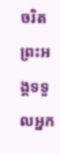ចរិត ព្រះអង្គទទួលអ្នក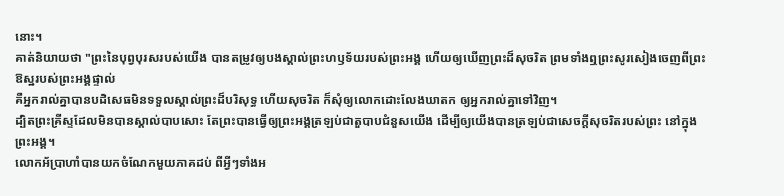នោះ។
គាត់និយាយថា "ព្រះនៃបុព្វបុរសរបស់យើង បានតម្រូវឲ្យបងស្គាល់ព្រះហឫទ័យរបស់ព្រះអង្គ ហើយឲ្យឃើញព្រះដ៏សុចរិត ព្រមទាំងឮព្រះសូរសៀងចេញពីព្រះឱស្ឋរបស់ព្រះអង្គផ្ទាល់
គឺអ្នករាល់គ្នាបានបដិសេធមិនទទួលស្គាល់ព្រះដ៏បរិសុទ្ធ ហើយសុចរិត ក៏សុំឲ្យលោកដោះលែងឃាតក ឲ្យអ្នករាល់គ្នាទៅវិញ។
ដ្បិតព្រះគ្រីស្ទដែលមិនបានស្គាល់បាបសោះ តែព្រះបានធ្វើឲ្យព្រះអង្គត្រឡប់ជាតួបាបជំនួសយើង ដើម្បីឲ្យយើងបានត្រឡប់ជាសេចក្តីសុចរិតរបស់ព្រះ នៅក្នុងព្រះអង្គ។
លោកអ័ប្រាហាំបានយកចំណែកមួយភាគដប់ ពីអ្វីៗទាំងអ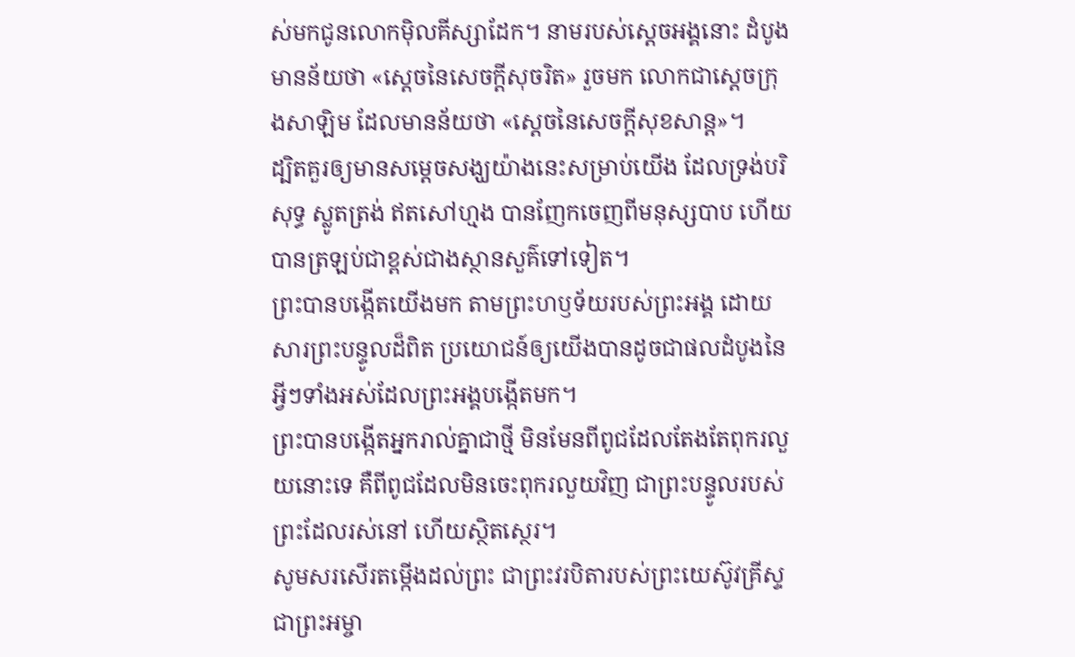ស់មកជូនលោកម៉ិលគីស្សាដែក។ នាមរបស់ស្តេចអង្គនោះ ដំបូងមានន័យថា «ស្តេចនៃសេចក្តីសុចរិត» រួចមក លោកជាស្តេចក្រុងសាឡិម ដែលមានន័យថា «ស្តេចនៃសេចក្តីសុខសាន្ត»។
ដ្បិតគួរឲ្យមានសម្តេចសង្ឃយ៉ាងនេះសម្រាប់យើង ដែលទ្រង់បរិសុទ្ធ ស្លូតត្រង់ ឥតសៅហ្មង បានញែកចេញពីមនុស្សបាប ហើយបានត្រឡប់ជាខ្ពស់ជាងស្ថានសួគ៌ទៅទៀត។
ព្រះបានបង្កើតយើងមក តាមព្រះហឫទ័យរបស់ព្រះអង្គ ដោយសារព្រះបន្ទូលដ៏ពិត ប្រយោជន៍ឲ្យយើងបានដូចជាផលដំបូងនៃអ្វីៗទាំងអស់ដែលព្រះអង្គបង្កើតមក។
ព្រះបានបង្កើតអ្នករាល់គ្នាជាថ្មី មិនមែនពីពូជដែលតែងតែពុករលួយនោះទេ គឺពីពូជដែលមិនចេះពុករលួយវិញ ជាព្រះបន្ទូលរបស់ព្រះដែលរស់នៅ ហើយស្ថិតស្ថេរ។
សូមសរសើរតម្កើងដល់ព្រះ ជាព្រះវរបិតារបស់ព្រះយេស៊ូវគ្រីស្ទ ជាព្រះអម្ចា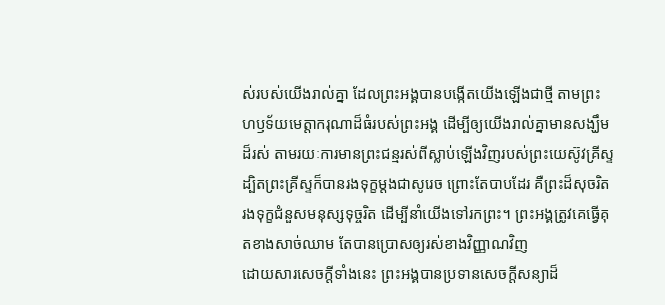ស់របស់យើងរាល់គ្នា ដែលព្រះអង្គបានបង្កើតយើងឡើងជាថ្មី តាមព្រះហឫទ័យមេត្តាករុណាដ៏ធំរបស់ព្រះអង្គ ដើម្បីឲ្យយើងរាល់គ្នាមានសង្ឃឹមដ៏រស់ តាមរយៈការមានព្រះជន្មរស់ពីស្លាប់ឡើងវិញរបស់ព្រះយេស៊ូវគ្រីស្ទ
ដ្បិតព្រះគ្រីស្ទក៏បានរងទុក្ខម្តងជាសូរេច ព្រោះតែបាបដែរ គឺព្រះដ៏សុចរិតរងទុក្ខជំនួសមនុស្សទុច្ចរិត ដើម្បីនាំយើងទៅរកព្រះ។ ព្រះអង្គត្រូវគេធ្វើគុតខាងសាច់ឈាម តែបានប្រោសឲ្យរស់ខាងវិញ្ញាណវិញ
ដោយសារសេចក្ដីទាំងនេះ ព្រះអង្គបានប្រទានសេចក្ដីសន្យាដ៏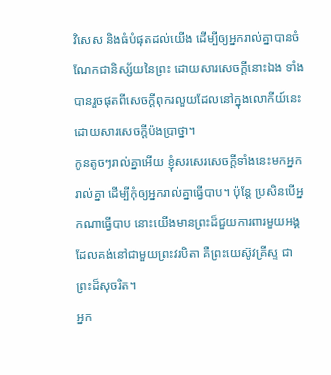វិសេស និងធំបំផុតដល់យើង ដើម្បីឲ្យអ្នករាល់គ្នាបានចំណែកជានិស្ស័យនៃព្រះ ដោយសារសេចក្ដីនោះឯង ទាំងបានរួចផុតពីសេចក្ដីពុករលួយដែលនៅក្នុងលោកីយ៍នេះ ដោយសារសេចក្តីប៉ងប្រាថ្នា។
កូនតូចៗរាល់គ្នាអើយ ខ្ញុំសរសេរសេចក្ដីទាំងនេះមកអ្នករាល់គ្នា ដើម្បីកុំឲ្យអ្នករាល់គ្នាធ្វើបាប។ ប៉ុន្ដែ ប្រសិនបើអ្នកណាធ្វើបាប នោះយើងមានព្រះដ៏ជួយការពារមួយអង្គ ដែលគង់នៅជាមួយព្រះវរបិតា គឺព្រះយេស៊ូវគ្រីស្ទ ជាព្រះដ៏សុចរិត។
អ្នក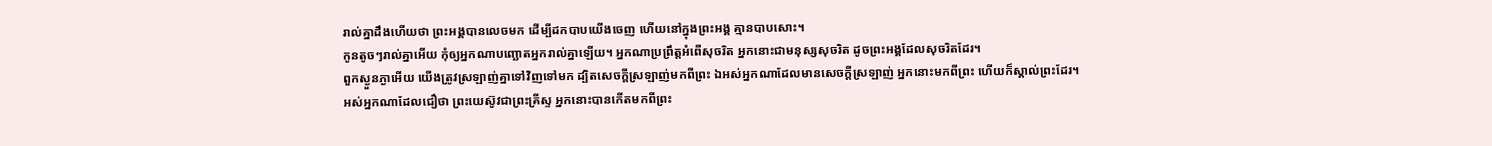រាល់គ្នាដឹងហើយថា ព្រះអង្គបានលេចមក ដើម្បីដកបាបយើងចេញ ហើយនៅក្នុងព្រះអង្គ គ្មានបាបសោះ។
កូនតូចៗរាល់គ្នាអើយ កុំឲ្យអ្នកណាបញ្ឆោតអ្នករាល់គ្នាឡើយ។ អ្នកណាប្រព្រឹត្តអំពើសុចរិត អ្នកនោះជាមនុស្សសុចរិត ដូចព្រះអង្គដែលសុចរិតដែរ។
ពួកស្ងួនភ្ងាអើយ យើងត្រូវស្រឡាញ់គ្នាទៅវិញទៅមក ដ្បិតសេចក្ដីស្រឡាញ់មកពីព្រះ ឯអស់អ្នកណាដែលមានសេចក្ដីស្រឡាញ់ អ្នកនោះមកពីព្រះ ហើយក៏ស្គាល់ព្រះដែរ។
អស់អ្នកណាដែលជឿថា ព្រះយេស៊ូវជាព្រះគ្រីស្ទ អ្នកនោះបានកើតមកពីព្រះ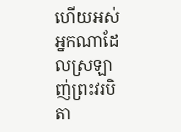ហើយអស់អ្នកណាដែលស្រឡាញ់ព្រះវរបិតា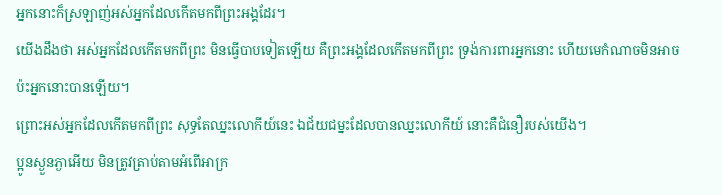អ្នកនោះក៏ស្រឡាញ់អស់អ្នកដែលកើតមកពីព្រះអង្គដែរ។
យើងដឹងថា អស់អ្នកដែលកើតមកពីព្រះ មិនធ្វើបាបទៀតឡើយ គឺព្រះអង្គដែលកើតមកពីព្រះ ទ្រង់ការពារអ្នកនោះ ហើយមេកំណាចមិនអាចប៉ះអ្នកនោះបានឡើយ។
ព្រោះអស់អ្នកដែលកើតមកពីព្រះ សុទ្ធតែឈ្នះលោកីយ៍នេះ ឯជ័យជម្នះដែលបានឈ្នះលោកីយ៍ នោះគឺជំនឿរបស់យើង។
ប្អូនស្ងួនភ្ងាអើយ មិនត្រូវត្រាប់តាមអំពើអាក្រ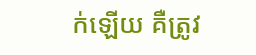ក់ឡើយ គឺត្រូវ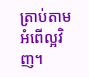ត្រាប់តាមអំពើល្អវិញ។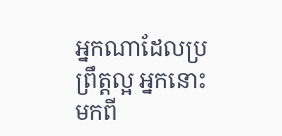អ្នកណាដែលប្រព្រឹត្តល្អ អ្នកនោះមកពី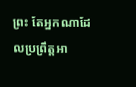ព្រះ តែអ្នកណាដែលប្រព្រឹត្តអា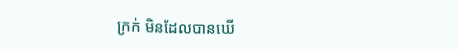ក្រក់ មិនដែលបានឃើ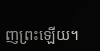ញព្រះឡើយ។